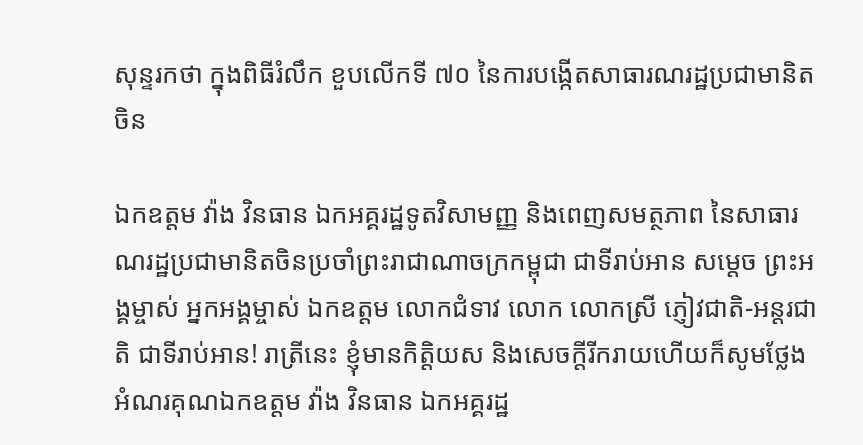សុន្ទរកថា ក្នុងពិធីរំលឹក ខួបលើកទី ៧០ នៃការបង្កើតសាធារណរដ្ឋប្រជាមានិតចិន

ឯកឧត្តម វ៉ាង វិនធាន ឯកអគ្គរដ្ឋទូតវិសាមញ្ញ និងពេញសមត្ថភាព នៃសាធារណរដ្ឋប្រជាមានិតចិនប្រចាំព្រះរាជាណាចក្រកម្ពុជា ជាទីរាប់ឤន សម្តេច ព្រះអង្គម្ចាស់ អ្នកអង្គម្ចាស់ ឯកឧត្តម លោកជំទាវ លោក លោកស្រី ភ្ញៀវជាតិ-អន្តរជាតិ ជាទីរាប់ឤន! រាត្រីនេះ ខ្ញុំមានកិត្តិយស និងសេចក្តីរីករាយហើយក៏សូមថ្លែងអំណរគុណឯកឧត្តម វ៉ាង វិនធាន ឯកអគ្គរដ្ឋ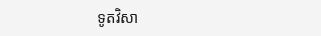ទូតវិសា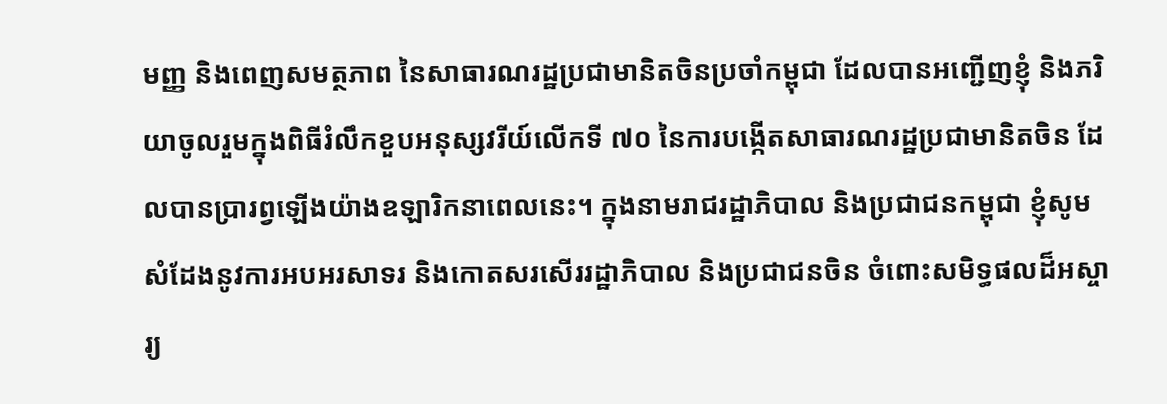មញ្ញ និងពេញសមត្ថភាព នៃសាធារណរដ្ឋប្រជាមានិតចិនប្រចាំកម្ពុជា ដែលបានអញ្ជើញខ្ញុំ និងភរិយាចូលរួមក្នុងពិធីរំលឹកខួបអនុស្សវរីយ៍លើកទី ៧០ នៃការបង្កើតសាធារណរដ្ឋប្រជាមានិតចិន ដែលបានប្រារព្វឡើងយ៉ាងឧឡារិកនាពេលនេះ។ ក្នុងនាមរាជរដ្ឋាភិបាល និងប្រជាជនកម្ពុជា ខ្ញុំសូមសំដែងនូវការអបអរសាទរ និងកោតសរសើររដ្ឋាភិបាល និងប្រជាជនចិន ចំពោះសមិទ្ធផលដ៏អស្ចារ្យ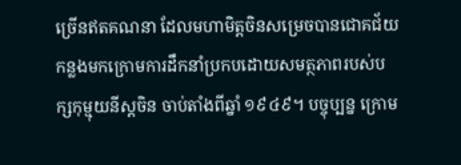ច្រើនឥតគណនា ដែលមហាមិត្តចិនសម្រេចបានជោគជ័យកន្លងមកក្រោមការដឹកនាំប្រកបដោយសមត្ថភាពរបស់បក្សកុម្មុយនីស្តចិន ចាប់តាំងពីឆ្នាំ ១៩៤៩។ បច្ចុប្បន្ន ក្រោម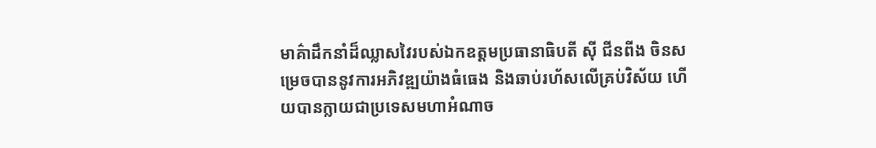មាគ៌ាដឹកនាំដ៏ឈ្លាសវៃរបស់ឯកឧត្តមប្រធានាធិបតី ស៊ី ជីនពីង ចិនសម្រេចបាននូវការអភិវឌ្ឍយ៉ាងធំធេង និងឆាប់រហ័សលើគ្រប់វិស័យ ហើយបានក្លាយជាប្រទេសមហាអំណាច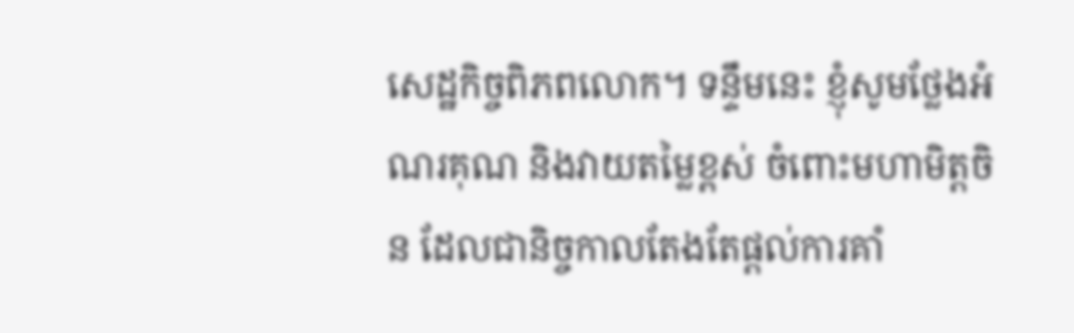សេដ្ឋកិច្ចពិភពលោក។ ទន្ទឹមនេះ ខ្ញុំសូមថ្លែងអំណរគុណ និងវាយតម្លៃខ្ពស់ ចំពោះមហាមិត្តចិន ដែលជានិច្ចកាលតែងតែផ្តល់ការគាំ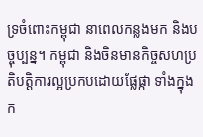ទ្រចំពោះកម្ពុជា នាពេលកន្លងមក និងបច្ចុប្បន្ន។ កម្ពុជា និងចិនមានកិច្ចសហប្រតិបត្តិការល្អប្រកបដោយផ្លែផ្កា ទាំងក្នុងក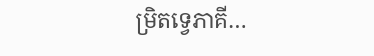ម្រិតទ្វេភាគី…